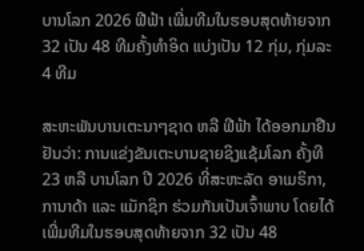ບານໂລກ 2026 ຟີຟ້າ ເພີ່ມທີມໃນຮອບສຸດທ້າຍຈາກ 32 ເປັນ 48 ທີມຄັ້ງທຳອິດ ແບ່ງເປັນ 12 ກຸ່ມ, ກຸ່ມລະ 4 ທີມ

ສະຫະພັນບານເຕະນາໆຊາດ ຫລື ຟີຟ້າ ໄດ້ອອກມາຢືນຢັນວ່າ: ການແຂ່ງຂັນເຕະບານຊາຍຊິງແຊ້ມໂລກ ຄັ້ງທີ 23 ຫລື ບານໂລກ ປີ 2026 ທີ່ສະຫະລັດ ອາເມຣິກາ, ການາດ້າ ແລະ ແມັກຊິກ ຮ່ວມກັນເປັນເຈົ້າພາບ ໂດຍໄດ້ເພີ່ມທີມໃນຮອບສຸດທ້າຍຈາກ 32 ເປັນ 48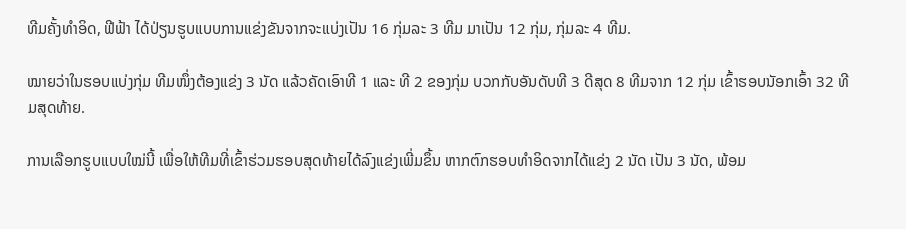ທີມຄັ້ງທຳອິດ, ຟີຟ້າ ໄດ້ປ່ຽນຮູບແບບການແຂ່ງຂັນຈາກຈະແບ່ງເປັນ 16 ກຸ່ມລະ 3 ທີມ ມາເປັນ 12 ກຸ່ມ, ກຸ່ມລະ 4 ທີມ.

ໝາຍວ່າໃນຮອບແບ່ງກຸ່ມ ທີມໜຶ່ງຕ້ອງແຂ່ງ 3 ນັດ ແລ້ວຄັດເອົາທີ 1 ແລະ ທີ 2 ຂອງກຸ່ມ ບວກກັບອັນດັບທີ 3 ດີສຸດ 8 ທີມຈາກ 12 ກຸ່ມ ເຂົ້າຮອບນັອກເອົ້າ 32 ທີມສຸດທ້າຍ.

ການເລືອກຮູບແບບໃໝ່ນີ້ ເພື່ອໃຫ້ທີມທີ່ເຂົ້າຮ່ວມຮອບສຸດທ້າຍໄດ້ລົງແຂ່ງເພີ່ມຂຶ້ນ ຫາກຕົກຮອບທຳອິດຈາກໄດ້ແຂ່ງ 2 ນັດ ເປັນ 3 ນັດ, ພ້ອມ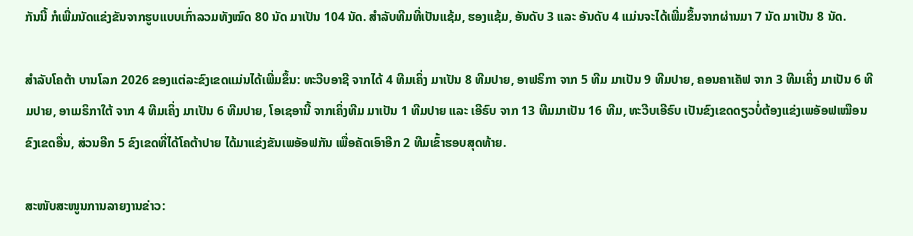ກັນນີ້ ກໍເພີ່ມນັດແຂ່ງຂັນຈາກຮູບແບບເກົ່າລວມທັງໝົດ 80 ນັດ ມາເປັນ 104 ນັດ. ສຳລັບທີມທີ່ເປັນແຊ້ມ, ຮອງແຊ້ມ, ອັນດັບ 3 ແລະ ອັນດັບ 4 ແມ່ນຈະໄດ້ເພີ່ມຂຶ້ນຈາກຜ່ານມາ 7 ນັດ ມາເປັນ 8 ນັດ.

ສຳລັບໂຄຕ້າ ບານໂລກ 2026 ຂອງແຕ່ລະຂົງເຂດແມ່ນໄດ້ເພີ່ມຂຶ້ນ: ທະວີບອາຊີ ຈາກໄດ້ 4 ທີມເຄິ່ງ ມາເປັນ 8 ທີມປາຍ, ອາຟຣິກາ ຈາກ 5 ທີມ ມາເປັນ 9 ທີມປາຍ, ຄອນຄາເຄັຟ ຈາກ 3 ທີມເຄິ່ງ ມາເປັນ 6 ທີມປາຍ, ອາເມຣິກາໃຕ້ ຈາກ 4 ທີມເຄິ່ງ ມາເປັນ 6 ທີມປາຍ, ໂອເຊອານີ້ ຈາກເຄິ່ງທີມ ມາເປັນ 1 ທີມປາຍ ແລະ ເອີຣົບ ຈາກ 13 ທີມມາເປັນ 16 ທີມ, ທະວີບເອີຣົບ ເປັນຂົງເຂດດຽວບໍ່ຕ້ອງແຂ່ງເພອັອຟເໝືອນຂົງເຂດອື່ນ, ສ່ວນອີກ 5 ຂົງເຂດທີ່ໄດ້ໂຄຕ້າປາຍ ໄດ້ມາແຂ່ງຂັນເພອັອຟກັນ ເພື່ອຄັດເອົາອີກ 2 ທີມເຂົ້າຮອບສຸດທ້າຍ.

ສະໜັບສະໜູນການລາຍງານຂ່າວ: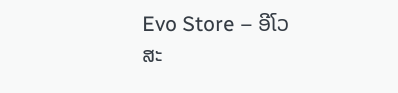Evo Store – ອີໂວ ສະ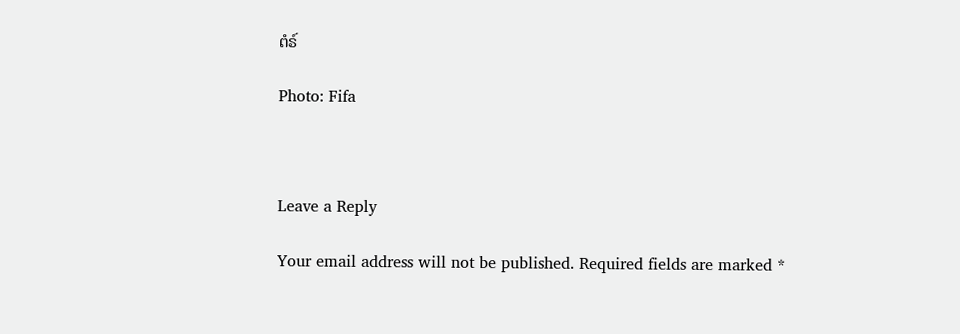ຕໍຣ໌

Photo: Fifa



Leave a Reply

Your email address will not be published. Required fields are marked *